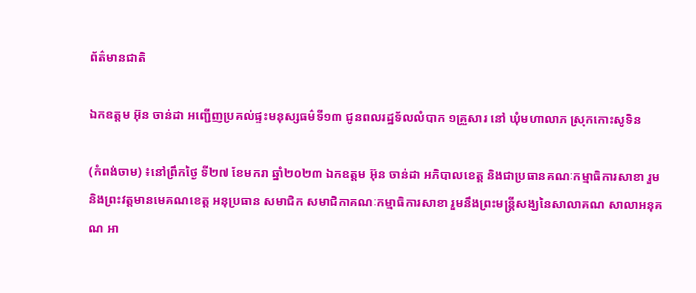ព័ត៌មានជាតិ

ឯកឧត្តម អ៊ុន ចាន់ដា អញ្ជើញប្រគល់ផ្ទះមនុស្សធម៌ទី១៣ ជូនពលរដ្ឋទ័លលំបាក ១គ្រួសារ នៅ ឃុំមហាលាភ ស្រុកកោះសូទិន

(កំពង់ចាម) ៖នៅព្រឹកថ្ងៃ ទី២៧ ខែមករា ឆ្នាំ២០២៣ ឯកឧត្តម អ៊ុន ចាន់ដា អភិបាលខេត្ត និងជាប្រធានគណៈកម្មាធិការសាខា រួមនិងព្រះវត្តមានមេគណខេត្ត អនុប្រធាន សមាជិក សមាជិកាគណៈកម្មាធិការសាខា រួមនឹងព្រះមន្ត្រីសង្ឃនៃសាលាគណ សាលាអនុគណ អា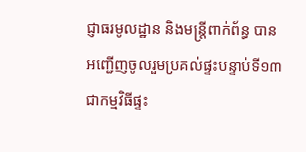ជ្ញាធរមូលដ្ឋាន និងមន្ត្រីពាក់ព័ន្ធ បានអញ្ជើញចូលរួមប្រគល់ផ្ទះបន្ទាប់ទី១៣ ជាកម្មវិធីផ្ទះ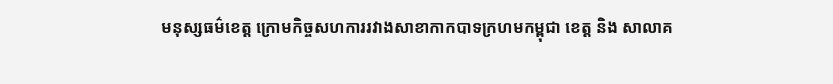មនុស្សធម៌ខេត្ត ក្រោមកិច្ចសហការរវាងសាខាកាកបាទក្រហមកម្ពុជា ខេត្ត និង សាលាគ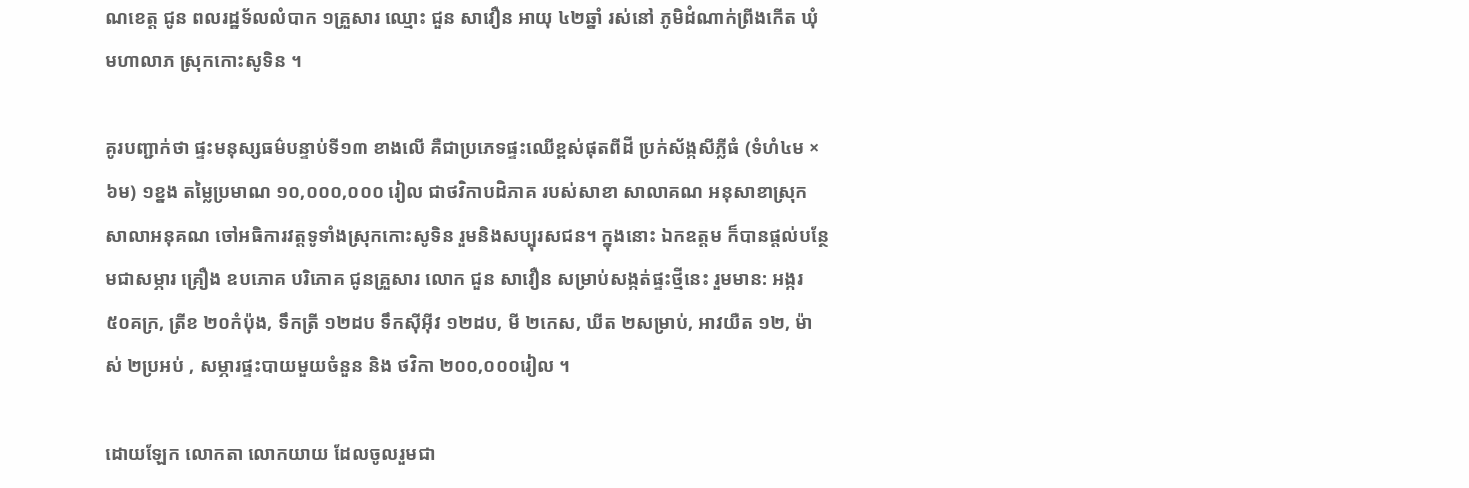ណខេត្ត ជូន ពលរដ្ឋទ័លលំបាក ១គ្រួសារ ឈ្មោះ ជួន សាវឿន អាយុ ៤២ឆ្នាំ រស់នៅ ភូមិដំណាក់ព្រីងកើត ឃុំមហាលាភ ស្រុកកោះសូទិន ។

គូរបញ្ជាក់ថា ផ្ទះមនុស្សធម៌បន្ទាប់ទី១៣ ខាងលើ គឺជាប្រភេទផ្ទះឈើខ្ពស់ផុតពីដី ប្រក់ស័ង្កសីភ្លីធំ (ទំហំ៤ម × ៦ម) ១ខ្នង តម្លៃប្រមាណ ១០,០០០,០០០ រៀល ជាថវិកាបដិភាគ របស់សាខា សាលាគណ អនុសាខាស្រុកសាលាអនុគណ ចៅអធិការវត្តទូទាំងស្រុកកោះសូទិន រួមនិងសប្បុរសជន។ ក្នុងនោះ ឯកឧត្តម ក៏បានផ្តល់បន្ថែមជាសម្ភារ គ្រឿង ឧបភោគ បរិភោគ ជូនគ្រួសារ លោក ជួន សាវឿន សម្រាប់សង្កត់ផ្ទះថ្មីនេះ រួមមាន: អង្ករ ៥០គក្រ, ត្រីខ ២០កំប៉ុង, ទឹកត្រី ១២ដប ទឹកស៊ីអ៊ីវ ១២ដប, មី ២កេស, ឃីត ២សម្រាប់, អាវយឺត ១២, ម៉ាស់ ២ប្រអប់ , សម្ភារផ្ទះបាយមួយចំនួន និង ថវិកា ២០០,០០០រៀល ។

ដោយឡែក លោកតា លោកយាយ ដែលចូលរួមជា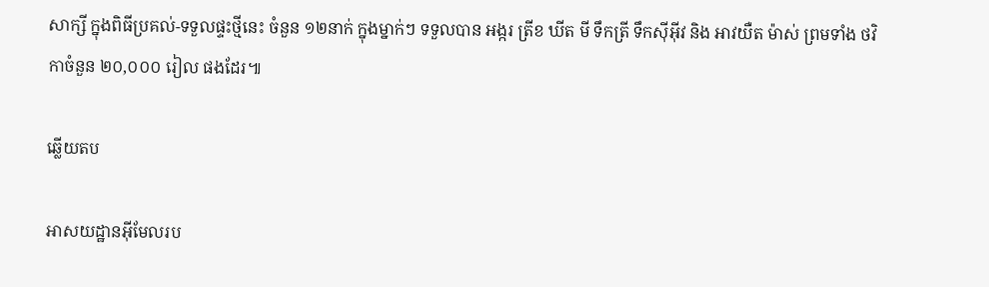សាក្សី ក្នុងពិធីប្រគល់-ទទួលផ្ទះថ្មីនេះ ចំនួន ១២នាក់ ក្នុងម្នាក់ៗ ទទួលបាន អង្ករ ត្រីខ ឃីត មី ទឹកត្រី ទឹកស៊ីអ៊ីវ និង អាវយឺត ម៉ាស់ ព្រមទាំង ថវិកាចំនួន ២០,០០០ រៀល ផងដែរ៕

ឆ្លើយតប

អាសយដ្ឋានអ៊ីមែលរប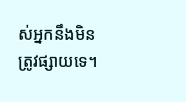ស់អ្នកនឹងមិនត្រូវផ្សាយទេ។